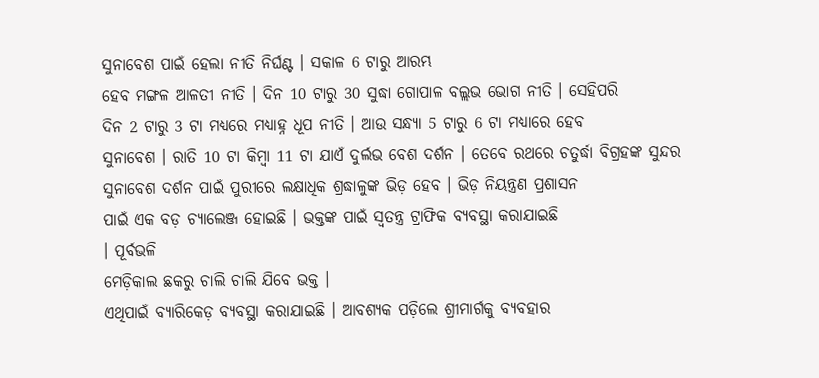ସୁନାବେଶ ପାଇଁ ହେଲା ନୀତି ନିର୍ଘଣ୍ଟ । ସକାଳ 6 ଟାରୁ ଆରମ୍ଭ
ହେବ ମଙ୍ଗଳ ଆଳତୀ ନୀତି । ଦିନ 10 ଟାରୁ 30 ସୁଦ୍ଧା ଗୋପାଳ ବଲ୍ଲଭ ଭୋଗ ନୀତି । ସେହିପରି
ଦିନ 2 ଟାରୁ 3 ଟା ମଧ୍ୟରେ ମଧ୍ୟାହ୍ନ ଧୂପ ନୀତି । ଆଉ ସନ୍ଧ୍ୟା 5 ଟାରୁ 6 ଟା ମଧ୍ୟାରେ ହେବ
ସୁନାବେଶ । ରାତି 10 ଟା କିମ୍ବା 11 ଟା ଯାଏଁ ଦୁର୍ଲଭ ବେଶ ଦର୍ଶନ । ତେବେ ରଥରେ ଚତୁର୍ଦ୍ଧା ବିଗ୍ରହଙ୍କ ସୁନ୍ଦର
ସୁନାବେଶ ଦର୍ଶନ ପାଇଁ ପୁରୀରେ ଲକ୍ଷାଧିକ ଶ୍ରଦ୍ଧାଳୁଙ୍କ ଭିଡ଼ ହେବ । ଭିଡ଼ ନିୟନ୍ତ୍ରଣ ପ୍ରଶାସନ
ପାଇଁ ଏକ ବଡ଼ ଚ୍ୟାଲେଞ୍ଜ ହୋଇଛି । ଭକ୍ତଙ୍କ ପାଇଁ ସ୍ବତନ୍ତ୍ର ଟ୍ରାଫିକ ବ୍ୟବସ୍ଥା କରାଯାଇଛି
। ପୂର୍ବଭଳି
ମେଡ଼ିକାଲ ଛକରୁ ଚାଲି ଚାଲି ଯିବେ ଭକ୍ତ ।
ଏଥିପାଇଁ ବ୍ୟାରିକେଡ଼ ବ୍ୟବସ୍ଥା କରାଯାଇଛି । ଆବଶ୍ୟକ ପଡ଼ିଲେ ଶ୍ରୀମାର୍ଗକୁ ବ୍ୟବହାର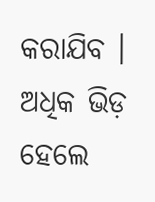କରାଯିବ । ଅଧିକ ଭିଡ଼ ହେଲେ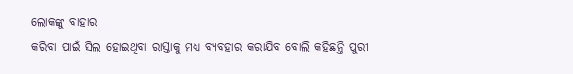ଲୋକଙ୍କୁ ବାହାର
କରିବା ପାଇଁ ସିଲ ହୋଇଥିବା ରାସ୍ତାକୁ ମଧ୍ୟ ବ୍ୟବହାର କରାଯିବ ବୋଲି କହିଛନ୍ତି ପୁରୀ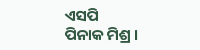ଏସପି
ପିନାକ ମିଶ୍ର ।